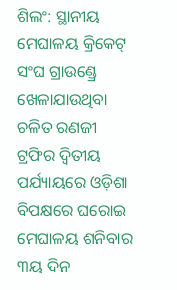ଶିଲଂ: ସ୍ଥାନୀୟ ମେଘାଳୟ କ୍ରିକେଟ୍ ସଂଘ ଗ୍ରାଉଣ୍ଡ୍ରେ ଖେଳାଯାଉଥିବା ଚଳିତ ରଣଜୀ ଟ୍ରଫିର ଦ୍ୱିତୀୟ ପର୍ଯ୍ୟାୟରେ ଓଡ଼ିଶା ବିପକ୍ଷରେ ଘରୋଇ ମେଘାଳୟ ଶନିବାର ୩ୟ ଦିନ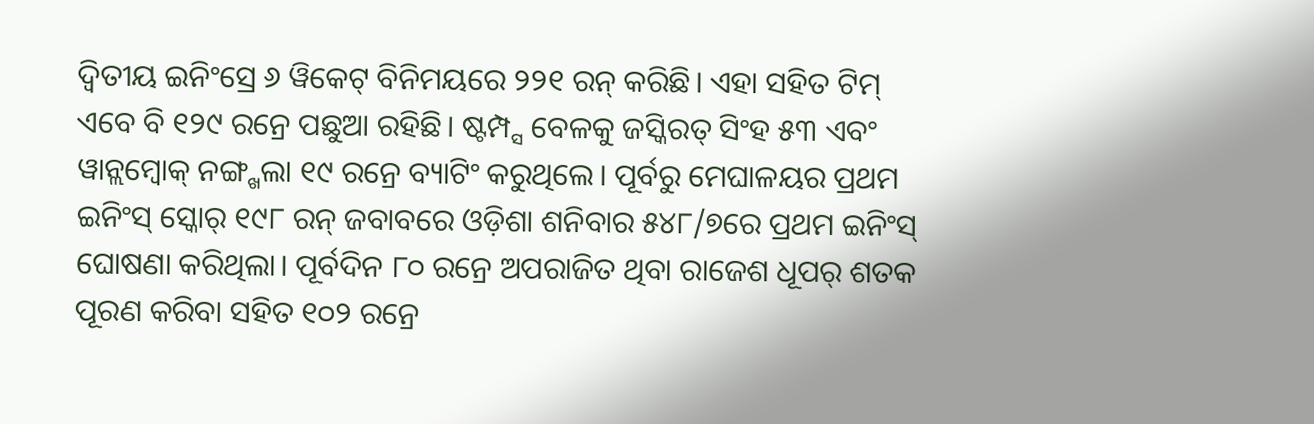ଦ୍ୱିତୀୟ ଇନିଂସ୍ରେ ୬ ୱିକେଟ୍ ବିନିମୟରେ ୨୨୧ ରନ୍ କରିଛି। ଏହା ସହିତ ଟିମ୍ ଏବେ ବି ୧୨୯ ରନ୍ରେ ପଛୁଆ ରହିଛି। ଷ୍ଟମ୍ପ୍ସ ବେଳକୁ ଜସ୍କିରତ୍ ସିଂହ ୫୩ ଏବଂ ୱାନ୍ଲମ୍ବୋକ୍ ନଙ୍ଗ୍ଖଲା ୧୯ ରନ୍ରେ ବ୍ୟାଟିଂ କରୁଥିଲେ। ପୂର୍ବରୁ ମେଘାଳୟର ପ୍ରଥମ ଇନିଂସ୍ ସ୍କୋର୍ ୧୯୮ ରନ୍ ଜବାବରେ ଓଡ଼ିଶା ଶନିବାର ୫୪୮/୭ରେ ପ୍ରଥମ ଇନିଂସ୍ ଘୋଷଣା କରିଥିଲା। ପୂର୍ବଦିନ ୮୦ ରନ୍ରେ ଅପରାଜିତ ଥିବା ରାଜେଶ ଧୂପର୍ ଶତକ ପୂରଣ କରିବା ସହିତ ୧୦୨ ରନ୍ରେ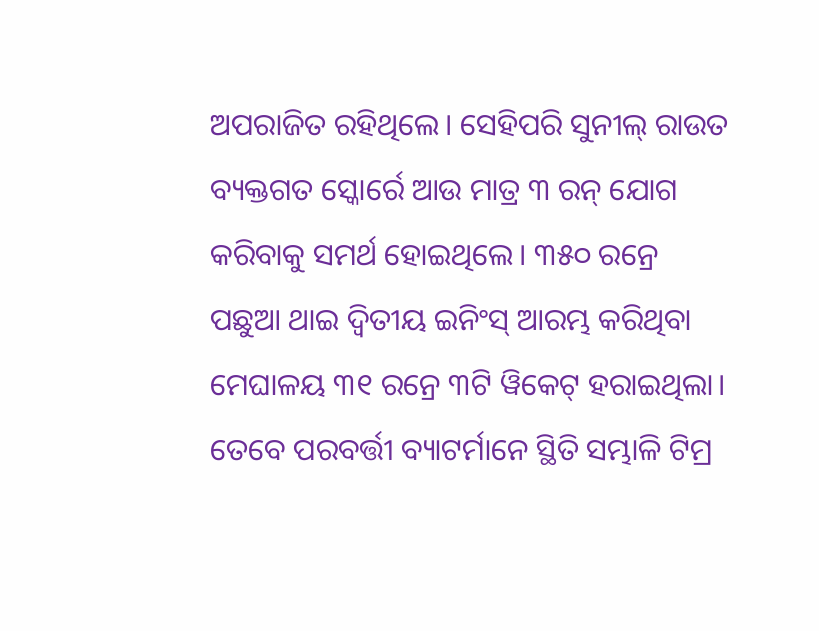ଅପରାଜିତ ରହିଥିଲେ। ସେହିପରି ସୁନୀଲ୍ ରାଉତ ବ୍ୟକ୍ତଗତ ସ୍କୋର୍ରେ ଆଉ ମାତ୍ର ୩ ରନ୍ ଯୋଗ କରିବାକୁ ସମର୍ଥ ହୋଇଥିଲେ। ୩୫୦ ରନ୍ରେ ପଛୁଆ ଥାଇ ଦ୍ୱିତୀୟ ଇନିଂସ୍ ଆରମ୍ଭ କରିଥିବା ମେଘାଳୟ ୩୧ ରନ୍ରେ ୩ଟି ୱିକେଟ୍ ହରାଇଥିଲା। ତେବେ ପରବର୍ତ୍ତୀ ବ୍ୟାଟର୍ମାନେ ସ୍ଥିତି ସମ୍ଭାଳି ଟିମ୍ର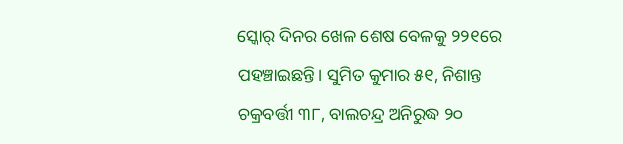ସ୍କୋର୍ ଦିନର ଖେଳ ଶେଷ ବେଳକୁ ୨୨୧ରେ ପହଞ୍ଚାଇଛନ୍ତି। ସୁମିତ କୁମାର ୫୧, ନିଶାନ୍ତ ଚକ୍ରବର୍ତ୍ତୀ ୩୮, ବାଲଚନ୍ଦ୍ର ଅନିରୁଦ୍ଧ ୨୦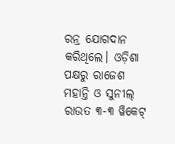ରନ୍ର ଯୋଗଦାନ କରିଥିଲେ। ଓଡ଼ିଶା ପକ୍ଷରୁ ରାଜେଶ ମହାନ୍ତି ଓ ସୁନୀଲ୍ ରାଉତ ୩-୩ ୱିକେଟ୍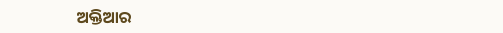ଅକ୍ତିଆର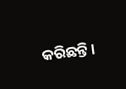କରିଛନ୍ତି।